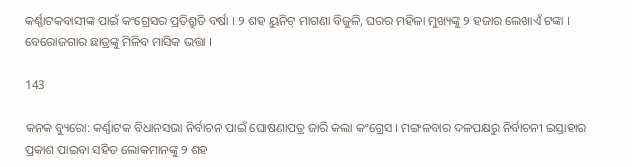କର୍ଣ୍ଣାଟକବାସୀଙ୍କ ପାଇଁ କଂଗ୍ରେସର ପ୍ରତିଶ୍ରୁତି ବର୍ଷା । ୨ ଶହ ୟୁନିଟ୍ ମାଗଣା ବିଜୁଳି, ଘରର ମହିଳା ମୁଖ୍ୟଙ୍କୁ ୨ ହଜାର ଲେଖାଏଁ ଟଙ୍କା । ବେରୋଜଗାର ଛାତ୍ରଙ୍କୁ ମିଳିବ ମାସିକ ଭତ୍ତା ।

143

କନକ ବ୍ୟୁରୋ: କର୍ଣ୍ଣାଟକ ବିଧାନସଭା ନିର୍ବାଚନ ପାଇଁ ଘୋଷଣାପତ୍ର ଜାରି କଲା କଂଗ୍ରେସ । ମଙ୍ଗଳବାର ଦଳପକ୍ଷରୁ ନିର୍ବାଚନୀ ଇସ୍ତାହାର ପ୍ରକାଶ ପାଇବା ସହିତ ଲୋକମାନଙ୍କୁ ୨ ଶହ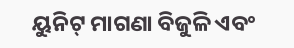ୟୁନିଟ୍ ମାଗଣା ବିଜୁଳି ଏବଂ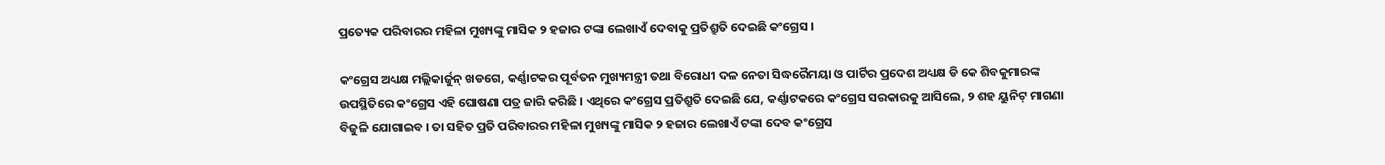ପ୍ରତ୍ୟେକ ପରିବାରର ମହିଳା ମୁଖ୍ୟଙ୍କୁ ମାସିକ ୨ ହଜାର ଟଙ୍କା ଲେଖାଏଁ ଦେବାକୁ ପ୍ରତିଶ୍ରୁତି ଦେଇଛି କଂଗ୍ରେସ ।

କଂଗ୍ରେସ ଅଧ୍ୟକ୍ଷ ମଲ୍ଲିକାର୍ଜୁନ୍ ଖଡଗେ, କର୍ଣ୍ଣାଟକର ପୂର୍ବତନ ମୁଖ୍ୟମନ୍ତ୍ରୀ ତଥା ବିରୋଧୀ ଦଳ ନେତା ସିଦ୍ଧରୈମୟା ଓ ପାର୍ଟିର ପ୍ରଦେଶ ଅଧ୍ୟକ୍ଷ ଡି କେ ଶିବକୁମାରଙ୍କ ଉପସ୍ଥିତିରେ କଂଗ୍ରେସ ଏହି ଘୋଷଣା ପତ୍ର ଜାରି କରିଛି । ଏଥିରେ କଂଗ୍ରେସ ପ୍ରତିଶ୍ରୁତି ଦେଇଛି ଯେ, କର୍ଣ୍ଣାଟକରେ କଂଗ୍ରେସ ସରକାରକୁ ଆସିଲେ, ୨ ଶହ ୟୁନିଟ୍ ମାଗଣା ବିଜୁଳି ଯୋଗାଇବ । ତା ସହିତ ପ୍ରତି ପରିବାରର ମହିଳା ମୁଖ୍ୟଙ୍କୁ ମାସିକ ୨ ହଜାର ଲେଖାଏଁ ଟଙ୍କା ଦେବ କଂଗ୍ରେସ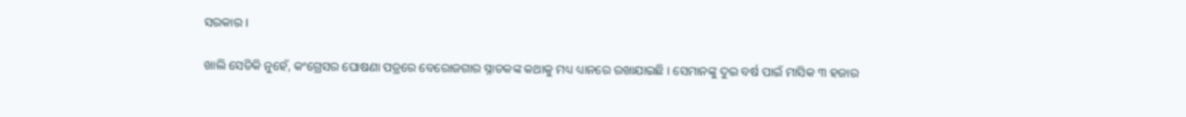ସରକାର ।

ଖାଲି ସେତିକି ନୁହେଁ, କଂଗ୍ରେସର ଘୋଷଣା ପତ୍ରରେ ବେରୋଜଗାର ସ୍ନାତକଙ୍କ କଥାକୁ ମଧ୍ୟ ଧ୍ୟାନରେ ରଖାଯାଇଛି । ସେମାନଙ୍କୁ ଦୁଇ ବର୍ଷ ପାଇଁ ମାସିକ ୩ ହଜାର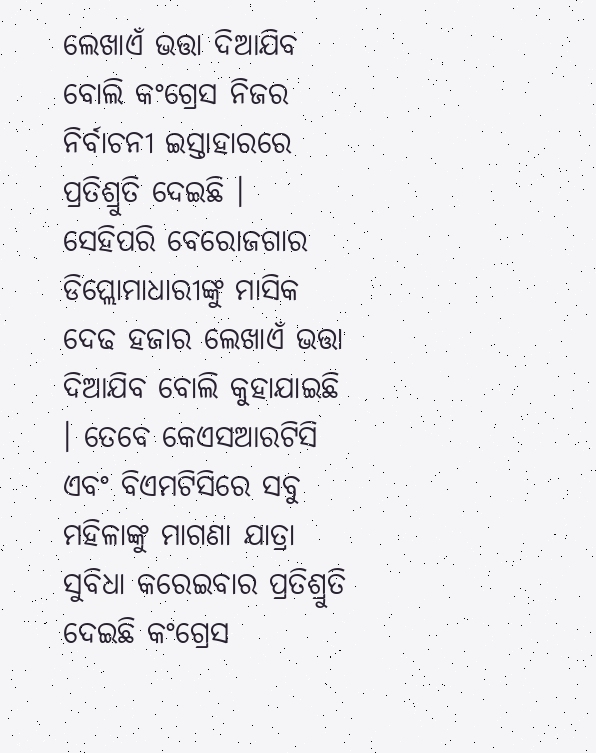ଲେଖାଏଁ ଭତ୍ତା ଦିଆଯିବ ବୋଲି କଂଗ୍ରେସ ନିଜର ନିର୍ବାଚନୀ ଇସ୍ତାହାରରେ ପ୍ରତିଶ୍ରୁତି ଦେଇଛି । ସେହିପରି ବେରୋଜଗାର ଡିପ୍ଲୋମାଧାରୀଙ୍କୁ ମାସିକ ଦେଢ ହଜାର ଲେଖାଏଁ ଭତ୍ତା ଦିଆଯିବ ବୋଲି କୁହାଯାଇଛି । ତେବେ କେଏସଆରଟିସି ଏବଂ ବିଏମଟିସିରେ ସବୁ ମହିଳାଙ୍କୁ ମାଗଣା ଯାତ୍ରା ସୁବିଧା କରେଇବାର ପ୍ରତିଶ୍ରୁତି ଦେଇଛି କଂଗ୍ରେସ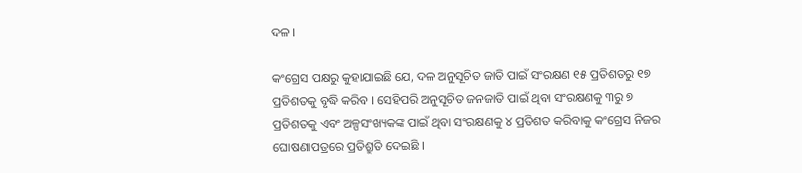ଦଳ ।

କଂଗ୍ରେସ ପକ୍ଷରୁ କୁହାଯାଇଛି ଯେ, ଦଳ ଅନୁସୂଚିତ ଜାତି ପାଇଁ ସଂରକ୍ଷଣ ୧୫ ପ୍ରତିଶତରୁ ୧୭ ପ୍ରତିଶତକୁ ବୃଦ୍ଧି କରିବ । ସେହିପରି ଅନୁସୂଚିତ ଜନଜାତି ପାଇଁ ଥିବା ସଂରକ୍ଷଣକୁ ୩ରୁ ୭ ପ୍ରତିଶତକୁ ଏବଂ ଅଳ୍ପସଂଖ୍ୟକଙ୍କ ପାଇଁ ଥିବା ସଂରକ୍ଷଣକୁ ୪ ପ୍ରତିଶତ କରିବାକୁ କଂଗ୍ରେସ ନିଜର ଘୋଷଣାପତ୍ରରେ ପ୍ରତିଶ୍ରୁତି ଦେଇଛି ।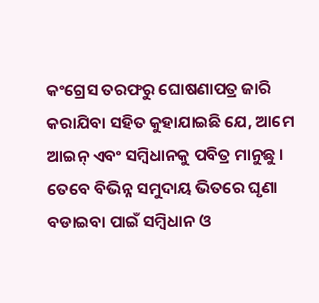କଂଗ୍ରେସ ତରଫରୁ ଘୋଷଣାପତ୍ର ଜାରି କରାଯିବା ସହିତ କୁହାଯାଇଛି ଯେ, ଆମେ ଆଇନ୍ ଏବଂ ସମ୍ବିଧାନକୁ ପବିତ୍ର ମାନୁଛୁ । ତେବେ ବିଭିନ୍ନ ସମୁଦାୟ ଭିତରେ ଘୃଣା ବଡାଇବା ପାଇଁ ସମ୍ବିଧାନ ଓ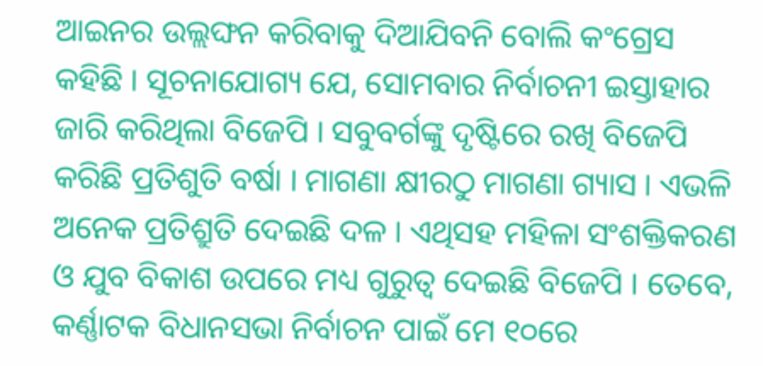ଆଇନର ଉଲ୍ଲଙ୍ଘନ କରିବାକୁ ଦିଆଯିବନି ବୋଲି କଂଗ୍ରେସ କହିଛି । ସୂଚନାଯୋଗ୍ୟ ଯେ, ସୋମବାର ନିର୍ବାଚନୀ ଇସ୍ତାହାର ଜାରି କରିଥିଲା ବିଜେପି । ସବୁବର୍ଗଙ୍କୁ ଦୃଷ୍ଟିରେ ରଖି ବିଜେପି କରିଛି ପ୍ରତିଶୁତି ବର୍ଷା । ମାଗଣା କ୍ଷୀରଠୁ ମାଗଣା ଗ୍ୟାସ । ଏଭଳି ଅନେକ ପ୍ରତିଶ୍ରୁତି ଦେଇଛି ଦଳ । ଏଥିସହ ମହିଳା ସଂଶକ୍ତିକରଣ ଓ ଯୁବ ବିକାଶ ଉପରେ ମଧ୍ୟ ଗୁରୁତ୍ୱ ଦେଇଛି ବିଜେପି । ତେବେ, କର୍ଣ୍ଣାଟକ ବିଧାନସଭା ନିର୍ବାଚନ ପାଇଁ ମେ ୧୦ରେ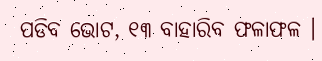ପଡିବ ଭୋଟ, ୧୩ ବାହାରିବ ଫଳାଫଳ ।